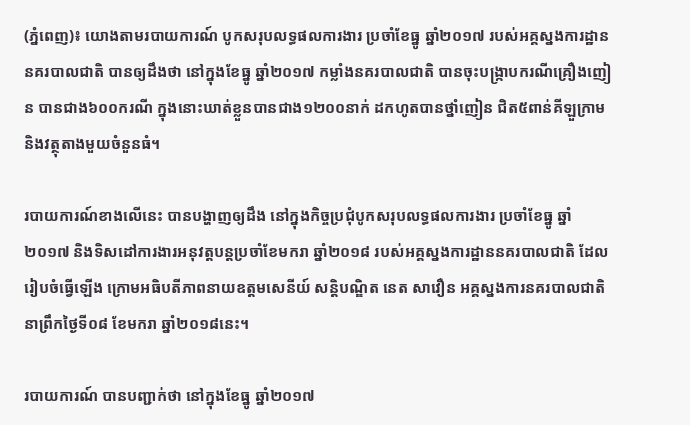(ភ្នំពេញ)៖ យោងតាមរបាយការណ៍ បូកសរុបលទ្ធផលការងារ ប្រចាំខែធ្នូ ឆ្នាំ២០១៧ របស់អគ្គស្នងការដ្ឋាននគរបាលជាតិ បានឲ្យដឹងថា នៅក្នុងខែធ្នូ ឆ្នាំ២០១៧ កម្លាំងនគរបាលជាតិ បានចុះបង្ក្រាបករណីគ្រឿងញៀន បានជាង៦០០ករណី ក្នុងនោះឃាត់ខ្លួនបានជាង១២០០នាក់ ដកហូតបានថ្នាំញៀន ជិត៥ពាន់គីឡួក្រាម និងវត្ថុតាងមួយចំនួនធំ។

របាយការណ៍ខាងលើនេះ បានបង្ហាញឲ្យដឹង នៅក្នុងកិច្ចប្រជុំបូកសរុបលទ្ធផលការងារ ប្រចាំខែធ្នូ ឆ្នាំ២០១៧ និងទិសដៅការងារអនុវត្តបន្តប្រចាំខែមករា ឆ្នាំ២០១៨ របស់អគ្គស្នងការដ្ឋាននគរបាលជាតិ ដែលរៀបចំធ្វើឡើង ក្រោមអធិបតីភាពនាយឧត្តមសេនីយ៍ សន្តិបណ្ឌិត នេត សាវឿន អគ្គស្នងការនគរបាលជាតិ នាព្រឹកថ្ងៃទី០៨ ខែមករា ឆ្នាំ២០១៨នេះ។

របាយការណ៍ បានបញ្ជាក់ថា នៅក្នុងខែធ្នូ ឆ្នាំ២០១៧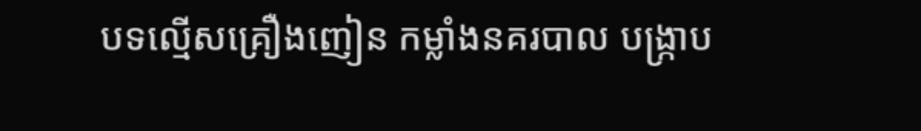បទល្មើសគ្រឿងញៀន កម្លាំងនគរបាល បង្ក្រាប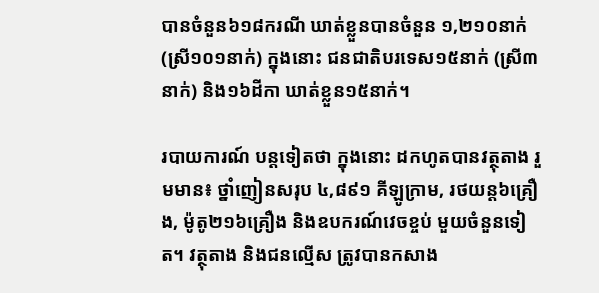បានចំនួន៦១៨ករណី ឃាត់ខ្លួនបានចំនួន ១,២១០នាក់ (ស្រី១០១នាក់) ក្នុងនោះ ជនជាតិបរទេស១៥នាក់ (ស្រី៣នាក់) និង១៦ដីកា ឃាត់ខ្លួន១៥នាក់។

របាយការណ៍ បន្ដទៀតថា ក្នុងនោះ ដកហូតបានវត្ថុតាង រួមមាន៖ ថ្នាំញៀនសរុប ៤,៨៩១ គីឡូក្រាម, រថយន្ដ៦គ្រឿង, ម៉ូតូ២១៦គ្រឿង និងឧបករណ៍វេចខ្ចប់ មួយចំនួនទៀត។ វត្ថុតាង និងជនល្មើស ត្រូវបានកសាង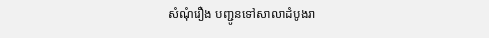សំណុំរឿង បញ្ជូនទៅសាលាដំបូងរា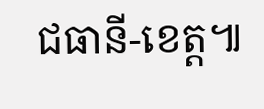ជធានី-ខេត្ត៕